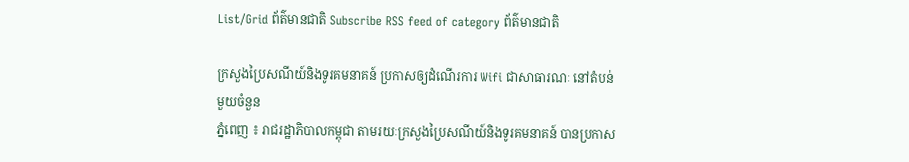List/Grid ព័ត៌មានជាតិ Subscribe RSS feed of category ព័ត៌មានជាតិ

ក្រសួងប្រៃសណីយ៍និងទូរគមនាគន៍ ប្រកាសឲ្យដំណើរការ Wifi ជាសាធារណៈ នៅតំបន់មួយចំនួន
ភ្នំពេញ ៖ រាជរដ្ឋាភិបាលកម្ពុជា តាមរយៈក្រសួងប្រៃសណីយ៍និងទូរគមនាគន៍ បានប្រកាស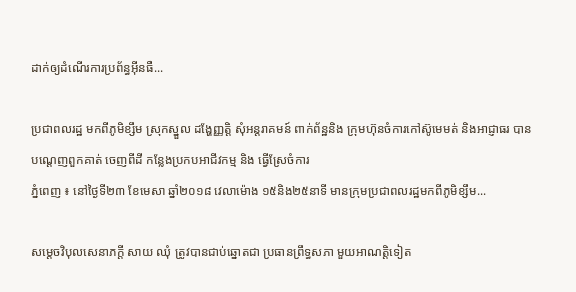ដាក់ឲ្យដំណើរការប្រព័ន្ធអ៊ីនធឺ...

ប្រជាពលរដ្ឋ មកពីភូមិខ្សឹម ស្រុកស្នួល ដង្ហែញ្ញត្តិ សុំអន្តរាគមន៍ ពាក់ព័ន្ឋនិង ក្រុមហ៊ុនចំការកៅស៊ូមេមត់ និងអាជ្ញាធរ បានបណ្តេញពួកគាត់ ចេញពីដី កន្លែងប្រកបអាជីវកម្ម និង ធ្វើស្រែចំការ
ភ្នំពេញ ៖ នៅថ្ងៃទី២៣ ខែមេសា ឆ្នាំ២០១៨ វេលាម៉ោង ១៥និង២៥នាទី មានក្រុមប្រជាពលរដ្ឋមកពីភូមិខ្សឹម...

សម្តេចវិបុលសេនាភក្តី សាយ ឈុំ ត្រូវបានជាប់ឆ្នោតជា ប្រធានព្រឹទ្ធសភា មួយអាណត្តិទៀត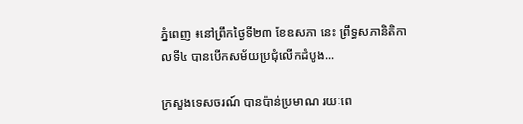ភ្នំពេញ ៖នៅព្រឹកថ្ងៃទី២៣ ខែឧសភា នេះ ព្រឹទ្ធសភានិតិកាលទី៤ បានបើកសម័យប្រជុំលើកដំបូង...

ក្រសួងទេសចរណ៍ បានប៉ាន់ប្រមាណ រយៈពេ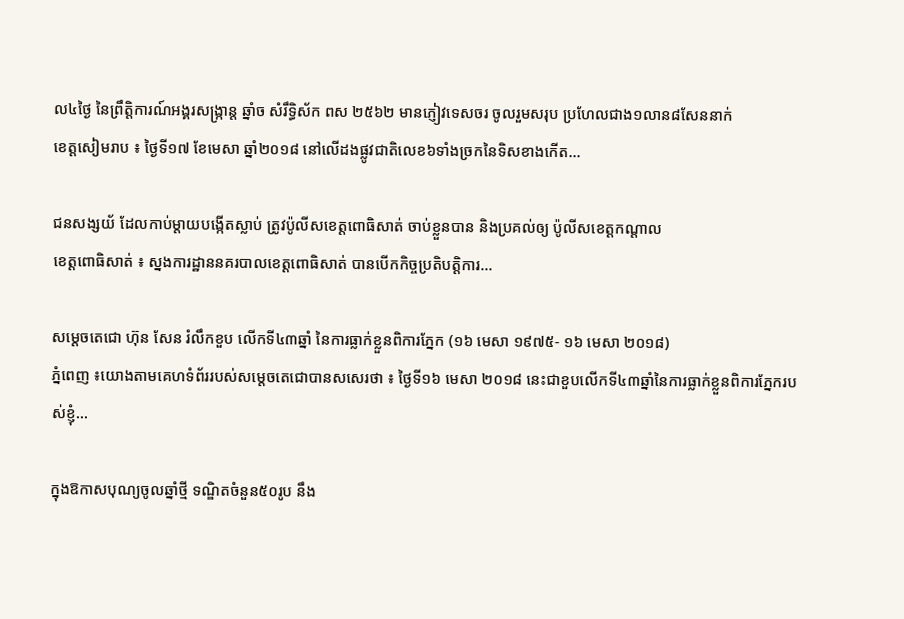ល៤ថ្ងៃ នៃព្រឹត្តិការណ៍អង្គរសង្ក្រាន្ត ឆ្នាំច សំរឹទ្ធិស័ក ពស ២៥៦២ មានភ្ញៀវទេសចរ ចូលរួមសរុប ប្រហែលជាង១លាន៨សែននាក់
ខេត្តសៀមរាប ៖ ថ្ងៃទី១៧ ខែមេសា ឆ្នាំ២០១៨ នៅលើដងផ្លូវជាតិលេខ៦ទាំងច្រកនៃទិសខាងកើត...

ជនសង្សយ័ ដែលកាប់ម្តាយបង្កើតស្លាប់ ត្រូវប៉ូលីសខេត្តពោធិសាត់ ចាប់ខ្លួនបាន និងប្រគល់ឲ្យ ប៉ូលីសខេត្តកណ្តាល
ខេត្តពោធិសាត់ ៖ ស្នងការដ្ឋាននគរបាលខេត្តពោធិសាត់ បានបើកកិច្ចប្រតិបត្តិការ...

សម្តេចតេជោ ហ៊ុន សែន រំលឹកខួប លើកទី៤៣ឆ្នាំ នៃការធ្លាក់ខ្លួនពិការភ្នែក (១៦ មេសា ១៩៧៥- ១៦ មេសា ២០១៨)
ភ្នំពេញ ៖យោងតាមគេហទំព័ររបស់សម្តេចតេជោបានសសេរថា ៖ ថ្ងៃទី១៦ មេសា ២០១៨ នេះជាខួបលើកទី៤៣ឆ្នាំនៃការធ្លាក់ខ្លួនពិការភ្នែករបស់ខ្ញុំ...

ក្នុងឱកាសបុណ្យចូលឆ្នាំថ្មី ទណ្ឌិតចំនួន៥០រូប នឹង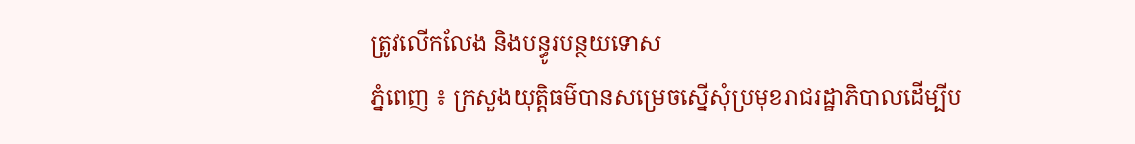ត្រូវលើកលែង និងបន្ធូរបន្ថយទោស
ភ្នំពេញ ៖ ក្រសួងយុត្តិធម៌បានសម្រេចស្នើសុំប្រមុខរាជរដ្ឋាភិបាលដើម្បីប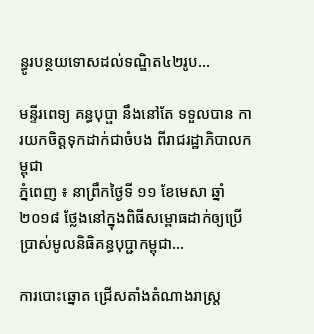ន្ធូរបន្ថយទោសដល់ទណ្ឌិត៤២រូប...

មន្ទីរពេទ្យ គន្ធបុប្ផា នឹងនៅតែ ទទួលបាន ការយកចិត្តទុកដាក់ជាចំបង ពីរាជរដ្ឋាភិបាលកម្ពុជា
ភ្នំពេញ ៖ នាព្រឹកថ្ងៃទី ១១ ខែមេសា ឆ្នាំ២០១៨ ថ្លែងនៅក្នុងពិធីសម្ពោធដាក់ឲ្យប្រើប្រាស់មូលនិធិគន្ធបុប្ជាកម្ពុជា...

ការបោះឆ្នោត ជ្រើសតាំងតំណាងរាស្ត្រ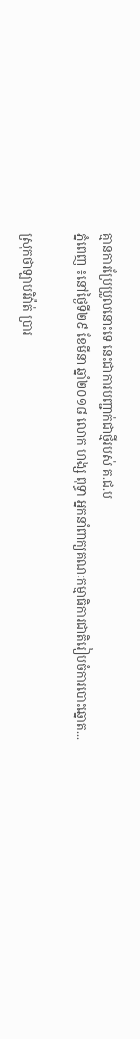គ្មានការប្រែប្រួលនោះទេ នេះជាការបញ្ជាក់ជាថ្មីរបស់ គ.ជ.ប
ភ្នំពេញ ៖នៅថ្ងៃទី២៩ ខែមីនា ឆ្នាំ២០១៨ លោក ហង្ស ពុទ្ធា អ្នកនាំពាក្យគណៈកម្មាធិការជាតិរៀបចំការបោះឆ្នោត...

ស្រុកថាឡាបរិវ៉ាត់ ប្រារ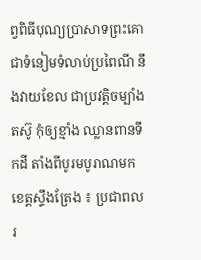ព្វពិធីបុណ្យប្រាសាទព្រះគោ ជាទំនៀមទំលាប់ប្រពៃណី នឹងវាយខែល ជាប្រវត្តិចម្បាំងតស៊ូ កុំឲ្យខ្មាំង ឈ្លានពានទឹកដី តាំងពីបូរមបូរាណមក
ខេត្តស្ទឹងត្រែង ៖ ប្រជាពលរ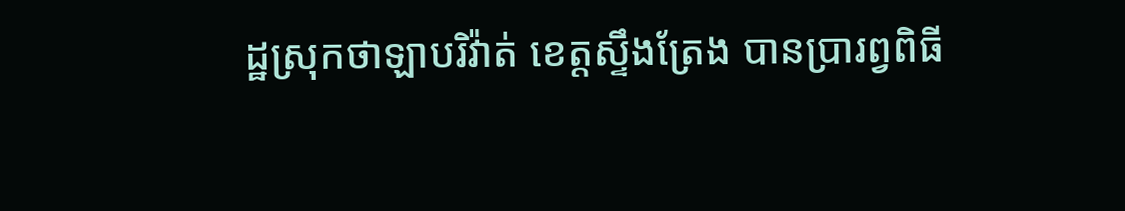ដ្ឋស្រុកថាឡាបរិវ៉ាត់ ខេត្តស្ទឹងត្រែង បានប្រារព្វពិធី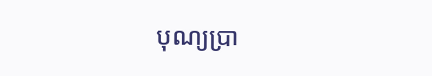បុណ្យប្រា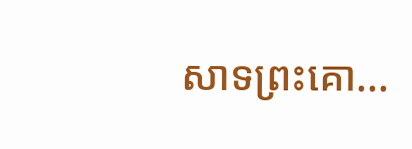សាទព្រះគោ...